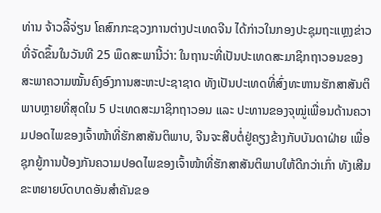ທ່ານ ຈ້າວລີ້ຈ່ຽນ ໂຄສົກກະຊວງການຕ່າງປະເທດຈີນ ໄດ້ກ່າວໃນກອງປະຊຸມຖະແຫຼງຂ່າວທີ່ຈັດຂຶ້ນໃນວັນທີ 25 ພຶດສະພານີ້ວ່າ: ໃນຖານະທີ່ເປັນປະເທດສະມາຊິກຖາວອນຂອງສະພາຄວາມໝັ້ນຄົງອົງການສະຫະປະຊາຊາດ ທັງເປັນປະເທດທີ່ສົ່ງທະຫານຮັກສາສັນຕິພາບຫຼາຍທີ່ສຸດໃນ 5 ປະເທດສະມາຊິກຖາວອນ ແລະ ປະທານຂອງຈຸໝູ່ເພື່ອນດ້ານຄວາມປອດໄພຂອງເຈົ້າໜ້າທີ່ຮັກສາສັນຕິພາບ, ຈີນຈະສືບຕໍ່ຢູ່ຄຽງຂ້າງກັບບັນດາຝ່າຍ ເພື່ອຊຸກຍູ້ການປ້ອງກັນຄວາມປອດໄພຂອງເຈົ້າໜ້າທີ່ຮັກສາສັນຕິພາບໃຫ້ດີກວ່າເກົ່າ ທັງເສີມຂະຫຍາຍບົດບາດອັນສຳຄັນຂອ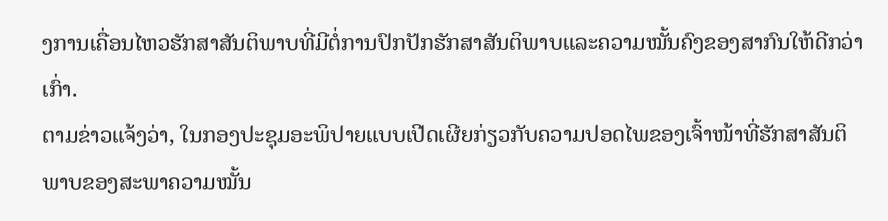ງການເຄື່ອນໄຫວຮັກສາສັນຕິພາບທີ່ມີຕໍ່ການປົກປັກຮັກສາສັນຕິພາບແລະຄວາມໝັ້ນຄົງຂອງສາກົນໃຫ້ດີກວ່າເກົ່າ.
ຕາມຂ່າວແຈ້ງວ່າ, ໃນກອງປະຊຸມອະພິປາຍແບບເປີດເຜີຍກ່ຽວກັບຄວາມປອດໄພຂອງເຈົ້າໜ້າທີ່ຮັກສາສັນຕິພາບຂອງສະພາຄວາມໝັ້ນ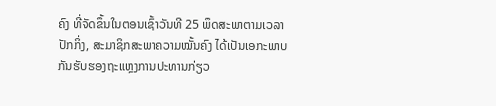ຄົງ ທີ່ຈັດຂຶ້ນໃນຕອນເຊົ້າວັນທີ 25 ພຶດສະພາຕາມເວລາປັກກິ່ງ, ສະມາຊິກສະພາຄວາມໝັ້ນຄົງ ໄດ້ເປັນເອກະພາບກັນຮັບຮອງຖະແຫຼງການປະທານກ່ຽວ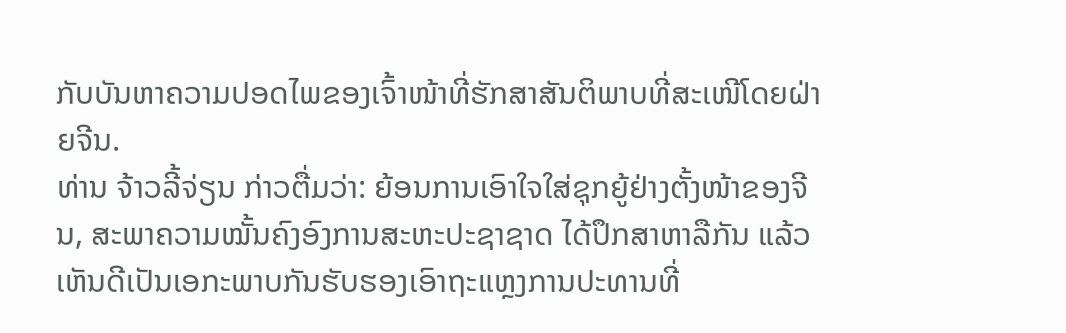ກັບບັນຫາຄວາມປອດໄພຂອງເຈົ້າໜ້າທີ່ຮັກສາສັນຕິພາບທີ່ສະເໜີໂດຍຝ່າຍຈີນ.
ທ່ານ ຈ້າວລີ້ຈ່ຽນ ກ່າວຕື່ມວ່າ: ຍ້ອນການເອົາໃຈໃສ່ຊຸກຍູ້ຢ່າງຕັ້ງໜ້າຂອງຈີນ, ສະພາຄວາມໝັ້ນຄົງອົງການສະຫະປະຊາຊາດ ໄດ້ປຶກສາຫາລືກັນ ແລ້ວເຫັນດີເປັນເອກະພາບກັນຮັບຮອງເອົາຖະແຫຼງການປະທານທີ່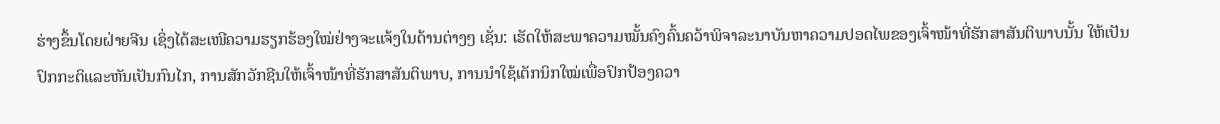ຮ່າງຂຶ້ນໂດຍຝ່າຍຈີນ ເຊິ່ງໄດ້ສະເໜີຄວາມຮຽກຮ້ອງໃໝ່ຢ່າງຈະແຈ້ງໃນດ້ານຕ່າງໆ ເຊັ່ນ: ເຮັດໃຫ້ສະພາຄວາມໝັ້ນຄົງຄົ້ນຄວ້າພິຈາລະນາບັນຫາຄວາມປອດໄພຂອງເຈົ້າໜ້າທີ່ຮັກສາສັນຕິພາບນັ້ນ ໃຫ້ເປັນປົກກະຕິແລະຫັນເປັນກົນໄກ, ການສັກວັກຊີນໃຫ້ເຈົ້າໜ້າທີ່ຮັກສາສັນຕິພາບ, ການນຳໃຊ້ເຕັກນິກໃໝ່ເພື່ອປົກປ້ອງຄວາ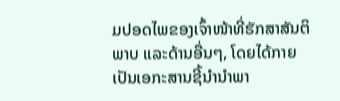ມປອດໄພຂອງເຈົ້າໜ້າທີ່ຮັກສາສັນຕິພາບ ແລະດ້ານອື່ນໆ, ໂດຍໄດ້ກາຍເປັນເອກະສານຊີ້ນຳນຳພາ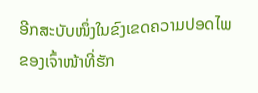ອີກສະບັບໜຶ່ງໃນຂົງເຂດຄວາມປອດໄພຂອງເຈົ້າໜ້າທີ່ຮັກ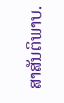ສາສັນຕິພາບ.